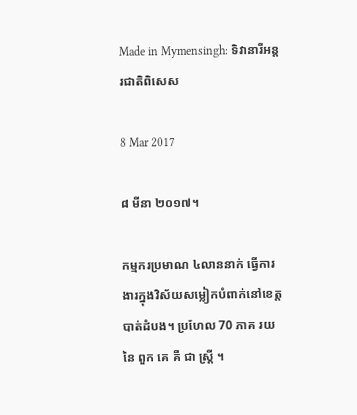Made in Mymensingh: ទិវានារីអន្តរជាតិពិសេស

8 Mar 2017

៨ មីនា ២០១៧។

កម្មករប្រមាណ ៤លាននាក់ ធ្វើការងារក្នុងវិស័យសម្លៀកបំពាក់នៅខេត្តបាត់ដំបង។ ប្រហែល 70 ភាគ រយ នៃ ពួក គេ គឺ ជា ស្ត្រី ។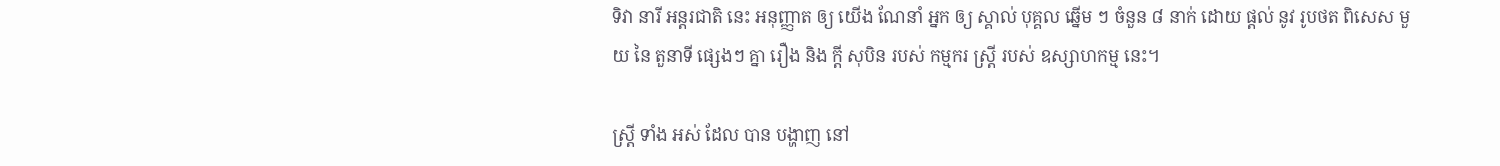ទិវា នារី អន្តរជាតិ នេះ អនុញ្ញាត ឲ្យ យើង ណែនាំ អ្នក ឲ្យ ស្គាល់ បុគ្គល ឆ្នើម ៗ ចំនួន ៨ នាក់ ដោយ ផ្តល់ នូវ រូបថត ពិសេស មួយ នៃ តួនាទី ផ្សេងៗ គ្នា រឿង និង ក្តី សុបិន របស់ កម្មករ ស្ត្រី របស់ ឧស្សាហកម្ម នេះ។

ស្ត្រី ទាំង អស់ ដែល បាន បង្ហាញ នៅ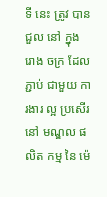ទី នេះ ត្រូវ បាន ជួល នៅ ក្នុង រោង ចក្រ ដែល ភ្ជាប់ ជាមួយ ការងារ ល្អ ប្រសើរ នៅ មណ្ឌល ផលិត កម្ម នៃ ម៉េ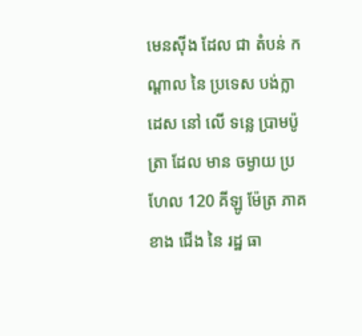មេនស៊ីង ដែល ជា តំបន់ កណ្តាល នៃ ប្រទេស បង់ក្លាដេស នៅ លើ ទន្លេ ប្រាមប៉ូត្រា ដែល មាន ចម្ងាយ ប្រហែល 120 គីឡូ ម៉ែត្រ ភាគ ខាង ជើង នៃ រដ្ឋ ធា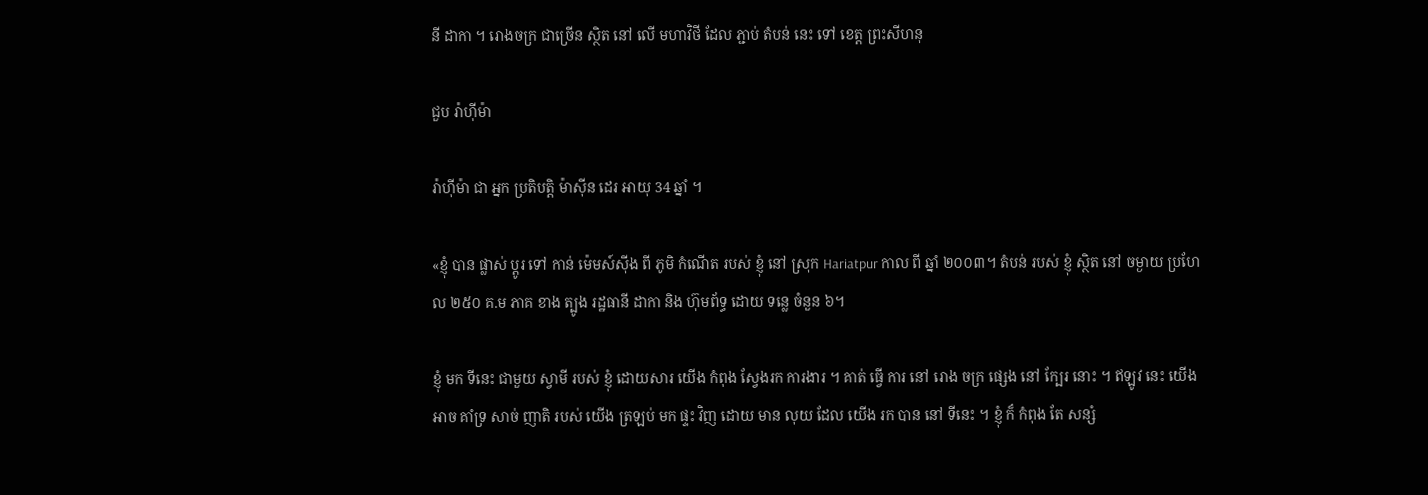នី ដាកា ។ រោងចក្រ ជាច្រើន ស្ថិត នៅ លើ មហាវិថី ដែល ភ្ជាប់ តំបន់ នេះ ទៅ ខេត្ត ព្រះសីហនុ

ជួប រ៉ាហ៊ីម៉ា

រ៉ាហ៊ីម៉ា ជា អ្នក ប្រតិបត្តិ ម៉ាស៊ីន ដេរ អាយុ 34 ឆ្នាំ ។

«ខ្ញុំ បាន ផ្លាស់ ប្តូរ ទៅ កាន់ ម៉េមស៍ស៊ីង ពី ភូមិ កំណើត របស់ ខ្ញុំ នៅ ស្រុក Hariatpur កាល ពី ឆ្នាំ ២០០៣។ តំបន់ របស់ ខ្ញុំ ស្ថិត នៅ ចម្ងាយ ប្រហែល ២៥០ គ.ម ភាគ ខាង ត្បូង រដ្ឋធានី ដាកា និង ហ៊ុមព័ទ្ធ ដោយ ទន្លេ ចំនួន ៦។

ខ្ញុំ មក ទីនេះ ជាមួយ ស្វាមី របស់ ខ្ញុំ ដោយសារ យើង កំពុង ស្វែងរក ការងារ ។ គាត់ ធ្វើ ការ នៅ រោង ចក្រ ផ្សេង នៅ ក្បែរ នោះ ។ ឥឡូវ នេះ យើង អាច គាំទ្រ សាច់ ញាតិ របស់ យើង ត្រឡប់ មក ផ្ទះ វិញ ដោយ មាន លុយ ដែល យើង រក បាន នៅ ទីនេះ ។ ខ្ញុំ ក៏ កំពុង តែ សន្សំ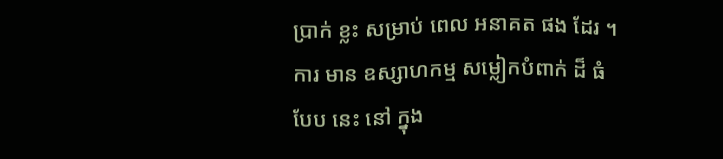ប្រាក់ ខ្លះ សម្រាប់ ពេល អនាគត ផង ដែរ ។ ការ មាន ឧស្សាហកម្ម សម្លៀកបំពាក់ ដ៏ ធំ បែប នេះ នៅ ក្នុង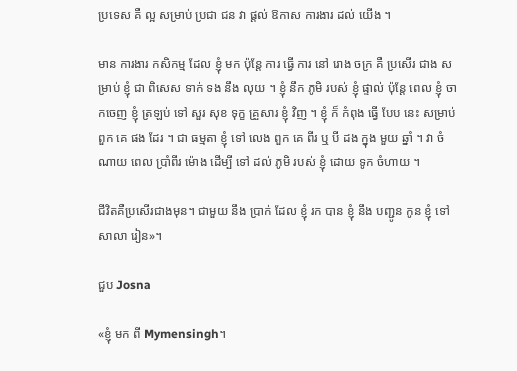ប្រទេស គឺ ល្អ សម្រាប់ ប្រជា ជន វា ផ្តល់ ឱកាស ការងារ ដល់ យើង ។

មាន ការងារ កសិកម្ម ដែល ខ្ញុំ មក ប៉ុន្តែ ការ ធ្វើ ការ នៅ រោង ចក្រ គឺ ប្រសើរ ជាង សម្រាប់ ខ្ញុំ ជា ពិសេស ទាក់ ទង នឹង លុយ ។ ខ្ញុំ នឹក ភូមិ របស់ ខ្ញុំ ផ្ទាល់ ប៉ុន្តែ ពេល ខ្ញុំ ចាកចេញ ខ្ញុំ ត្រឡប់ ទៅ សួរ សុខ ទុក្ខ គ្រួសារ ខ្ញុំ វិញ ។ ខ្ញុំ ក៏ កំពុង ធ្វើ បែប នេះ សម្រាប់ ពួក គេ ផង ដែរ ។ ជា ធម្មតា ខ្ញុំ ទៅ លេង ពួក គេ ពីរ ឬ បី ដង ក្នុង មួយ ឆ្នាំ ។ វា ចំណាយ ពេល ប្រាំពីរ ម៉ោង ដើម្បី ទៅ ដល់ ភូមិ របស់ ខ្ញុំ ដោយ ទូក ចំហាយ ។

ជីវិតគឺប្រសើរជាងមុន។ ជាមួយ នឹង ប្រាក់ ដែល ខ្ញុំ រក បាន ខ្ញុំ នឹង បញ្ជូន កូន ខ្ញុំ ទៅ សាលា រៀន»។

ជួប Josna

«ខ្ញុំ មក ពី Mymensingh។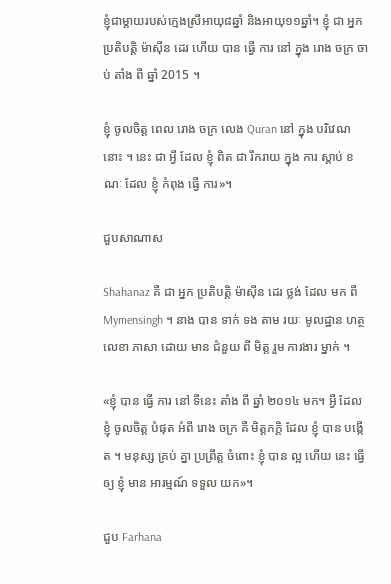ខ្ញុំជាម្តាយរបស់ក្មេងស្រីអាយុ៨ឆ្នាំ និងអាយុ១១ឆ្នាំ។ ខ្ញុំ ជា អ្នក ប្រតិបត្តិ ម៉ាស៊ីន ដេរ ហើយ បាន ធ្វើ ការ នៅ ក្នុង រោង ចក្រ ចាប់ តាំង ពី ឆ្នាំ 2015 ។

ខ្ញុំ ចូលចិត្ត ពេល រោង ចក្រ លេង Quran នៅ ក្នុង បរិវេណ នោះ ។ នេះ ជា អ្វី ដែល ខ្ញុំ ពិត ជា រីករាយ ក្នុង ការ ស្ដាប់ ខណៈ ដែល ខ្ញុំ កំពុង ធ្វើ ការ»។

ជួបសាណាស

Shahanaz គឺ ជា អ្នក ប្រតិបត្តិ ម៉ាស៊ីន ដេរ ថ្លង់ ដែល មក ពី Mymensingh ។ នាង បាន ទាក់ ទង តាម រយៈ មូលដ្ឋាន ហត្ថ លេខា ភាសា ដោយ មាន ជំនួយ ពី មិត្ត រួម ការងារ ម្នាក់ ។

«ខ្ញុំ បាន ធ្វើ ការ នៅ ទីនេះ តាំង ពី ឆ្នាំ ២០១៤ មក។ អ្វី ដែល ខ្ញុំ ចូលចិត្ត បំផុត អំពី រោង ចក្រ គឺ មិត្តភក្តិ ដែល ខ្ញុំ បាន បង្កើត ។ មនុស្ស គ្រប់ គ្នា ប្រព្រឹត្ត ចំពោះ ខ្ញុំ បាន ល្អ ហើយ នេះ ធ្វើ ឲ្យ ខ្ញុំ មាន អារម្មណ៍ ទទួល យក»។

ជួប Farhana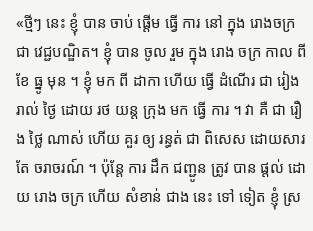«ថ្មីៗ នេះ ខ្ញុំ បាន ចាប់ ផ្ដើម ធ្វើ ការ នៅ ក្នុង រោងចក្រ ជា វេជ្ជបណ្ឌិត។ ខ្ញុំ បាន ចូល រួម ក្នុង រោង ចក្រ កាល ពី ខែ ធ្នូ មុន ។ ខ្ញុំ មក ពី ដាកា ហើយ ធ្វើ ដំណើរ ជា រៀង រាល់ ថ្ងៃ ដោយ រថ យន្ត ក្រុង មក ធ្វើ ការ ។ វា គឺ ជា រឿង ថ្លៃ ណាស់ ហើយ គួរ ឲ្យ រន្ធត់ ជា ពិសេស ដោយសារ តែ ចរាចរណ៍ ។ ប៉ុន្តែ ការ ដឹក ជញ្ជូន ត្រូវ បាន ផ្តល់ ដោយ រោង ចក្រ ហើយ សំខាន់ ជាង នេះ ទៅ ទៀត ខ្ញុំ ស្រ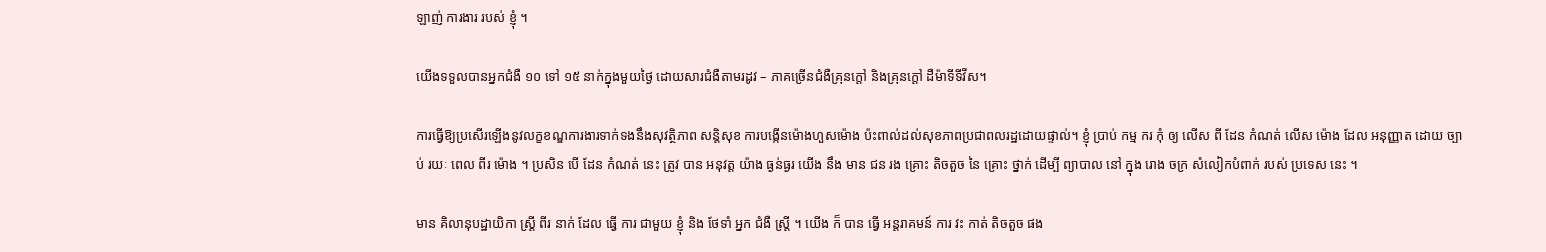ឡាញ់ ការងារ របស់ ខ្ញុំ ។

យើងទទួលបានអ្នកជំងឺ ១០ ទៅ ១៥ នាក់ក្នុងមួយថ្ងៃ ដោយសារជំងឺតាមរដូវ – ភាគច្រើនជំងឺគ្រុនក្តៅ និងគ្រុនក្តៅ ដឺម៉ាទីទីវីស។

ការធ្វើឱ្យប្រសើរឡើងនូវលក្ខខណ្ឌការងារទាក់ទងនឹងសុវត្ថិភាព សន្តិសុខ ការបង្កើនម៉ោងហួសម៉ោង ប៉ះពាល់ដល់សុខភាពប្រជាពលរដ្ឋដោយផ្ទាល់។ ខ្ញុំ ប្រាប់ កម្ម ករ កុំ ឲ្យ លើស ពី ដែន កំណត់ លើស ម៉ោង ដែល អនុញ្ញាត ដោយ ច្បាប់ រយៈ ពេល ពីរ ម៉ោង ។ ប្រសិន បើ ដែន កំណត់ នេះ ត្រូវ បាន អនុវត្ត យ៉ាង ធ្ងន់ធ្ងរ យើង នឹង មាន ជន រង គ្រោះ តិចតួច នៃ គ្រោះ ថ្នាក់ ដើម្បី ព្យាបាល នៅ ក្នុង រោង ចក្រ សំលៀកបំពាក់ របស់ ប្រទេស នេះ ។

មាន គិលានុបដ្ឋាយិកា ស្ត្រី ពីរ នាក់ ដែល ធ្វើ ការ ជាមួយ ខ្ញុំ និង ថែទាំ អ្នក ជំងឺ ស្ត្រី ។ យើង ក៏ បាន ធ្វើ អន្តរាគមន៍ ការ វះ កាត់ តិចតួច ផង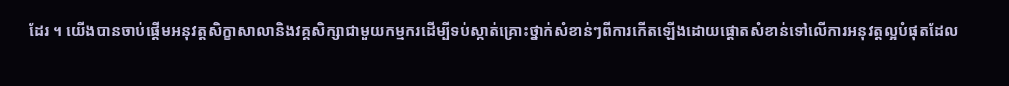ដែរ ។ យើងបានចាប់ផ្តើមអនុវត្តសិក្ខាសាលានិងវគ្គសិក្សាជាមួយកម្មករដើម្បីទប់ស្កាត់គ្រោះថ្នាក់សំខាន់ៗពីការកើតឡើងដោយផ្តោតសំខាន់ទៅលើការអនុវត្តល្អបំផុតដែល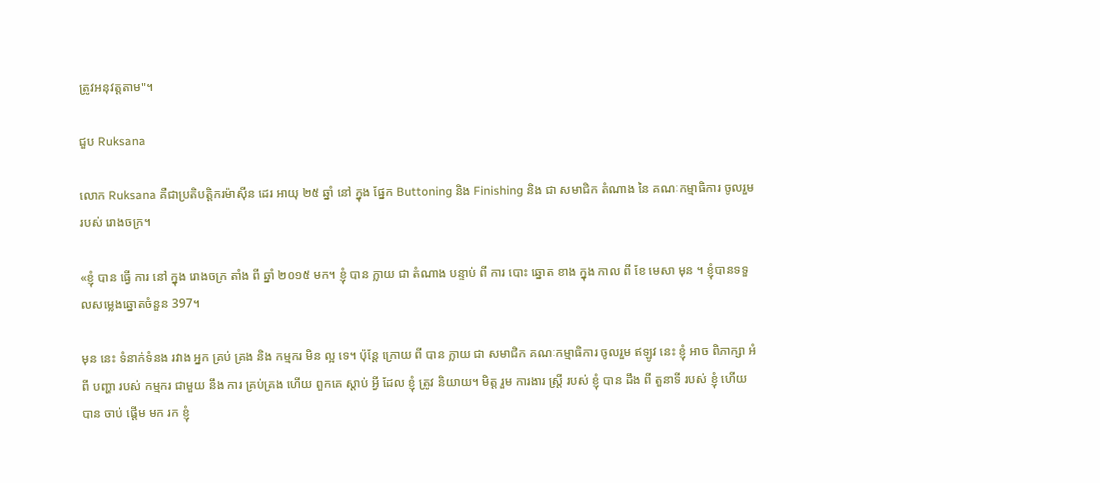ត្រូវអនុវត្តតាម"។

ជួប Ruksana

លោក Ruksana គឺជាប្រតិបត្តិករម៉ាស៊ីន ដេរ អាយុ ២៥ ឆ្នាំ នៅ ក្នុង ផ្នែក Buttoning និង Finishing និង ជា សមាជិក តំណាង នៃ គណៈកម្មាធិការ ចូលរួម របស់ រោងចក្រ។

«ខ្ញុំ បាន ធ្វើ ការ នៅ ក្នុង រោងចក្រ តាំង ពី ឆ្នាំ ២០១៥ មក។ ខ្ញុំ បាន ក្លាយ ជា តំណាង បន្ទាប់ ពី ការ បោះ ឆ្នោត ខាង ក្នុង កាល ពី ខែ មេសា មុន ។ ខ្ញុំបានទទួលសម្លេងឆ្នោតចំនួន 397។

មុន នេះ ទំនាក់ទំនង រវាង អ្នក គ្រប់ គ្រង និង កម្មករ មិន ល្អ ទេ។ ប៉ុន្តែ ក្រោយ ពី បាន ក្លាយ ជា សមាជិក គណៈកម្មាធិការ ចូលរួម ឥឡូវ នេះ ខ្ញុំ អាច ពិភាក្សា អំពី បញ្ហា របស់ កម្មករ ជាមួយ នឹង ការ គ្រប់គ្រង ហើយ ពួកគេ ស្តាប់ អ្វី ដែល ខ្ញុំ ត្រូវ និយាយ។ មិត្ត រួម ការងារ ស្ត្រី របស់ ខ្ញុំ បាន ដឹង ពី តួនាទី របស់ ខ្ញុំ ហើយ បាន ចាប់ ផ្ដើម មក រក ខ្ញុំ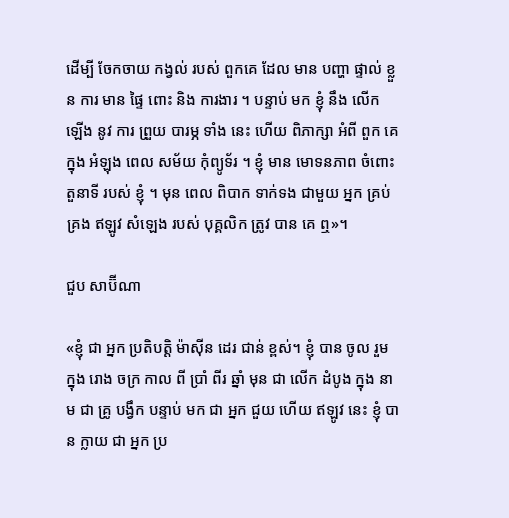ដើម្បី ចែកចាយ កង្វល់ របស់ ពួកគេ ដែល មាន បញ្ហា ផ្ទាល់ ខ្លួន ការ មាន ផ្ទៃ ពោះ និង ការងារ ។ បន្ទាប់ មក ខ្ញុំ នឹង លើក ឡើង នូវ ការ ព្រួយ បារម្ភ ទាំង នេះ ហើយ ពិភាក្សា អំពី ពួក គេ ក្នុង អំឡុង ពេល សម័យ កុំព្យូទ័រ ។ ខ្ញុំ មាន មោទនភាព ចំពោះ តួនាទី របស់ ខ្ញុំ ។ មុន ពេល ពិបាក ទាក់ទង ជាមួយ អ្នក គ្រប់ គ្រង ឥឡូវ សំឡេង របស់ បុគ្គលិក ត្រូវ បាន គេ ឮ»។

ជួប សាប៊ីណា

«ខ្ញុំ ជា អ្នក ប្រតិបត្តិ ម៉ាស៊ីន ដេរ ជាន់ ខ្ពស់។ ខ្ញុំ បាន ចូល រួម ក្នុង រោង ចក្រ កាល ពី ប្រាំ ពីរ ឆ្នាំ មុន ជា លើក ដំបូង ក្នុង នាម ជា គ្រូ បង្វឹក បន្ទាប់ មក ជា អ្នក ជួយ ហើយ ឥឡូវ នេះ ខ្ញុំ បាន ក្លាយ ជា អ្នក ប្រ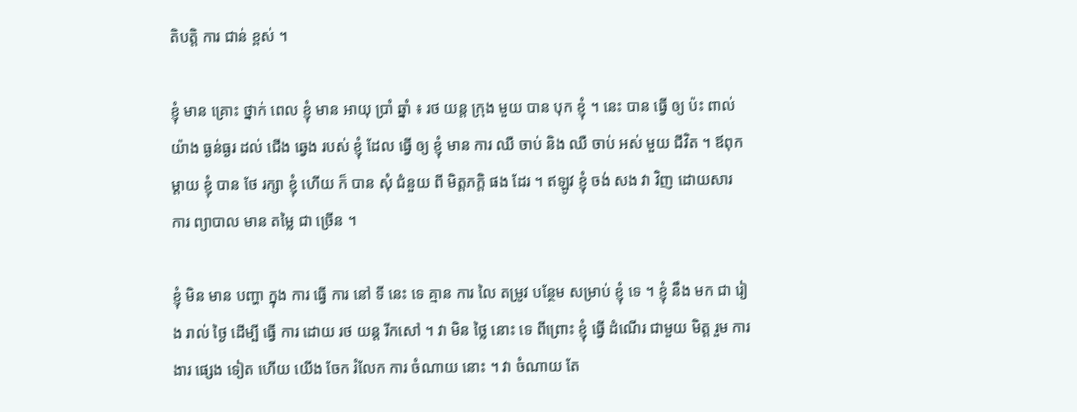តិបត្តិ ការ ជាន់ ខ្ពស់ ។

ខ្ញុំ មាន គ្រោះ ថ្នាក់ ពេល ខ្ញុំ មាន អាយុ ប្រាំ ឆ្នាំ ៖ រថ យន្ត ក្រុង មួយ បាន បុក ខ្ញុំ ។ នេះ បាន ធ្វើ ឲ្យ ប៉ះ ពាល់ យ៉ាង ធ្ងន់ធ្ងរ ដល់ ជើង ឆ្វេង របស់ ខ្ញុំ ដែល ធ្វើ ឲ្យ ខ្ញុំ មាន ការ ឈឺ ចាប់ និង ឈឺ ចាប់ អស់ មួយ ជីវិត ។ ឪពុក ម្ដាយ ខ្ញុំ បាន ថែ រក្សា ខ្ញុំ ហើយ ក៏ បាន សុំ ជំនួយ ពី មិត្តភក្តិ ផង ដែរ ។ ឥឡូវ ខ្ញុំ ចង់ សង វា វិញ ដោយសារ ការ ព្យាបាល មាន តម្លៃ ជា ច្រើន ។

ខ្ញុំ មិន មាន បញ្ហា ក្នុង ការ ធ្វើ ការ នៅ ទី នេះ ទេ គ្មាន ការ លៃ តម្រូវ បន្ថែម សម្រាប់ ខ្ញុំ ទេ ។ ខ្ញុំ នឹង មក ជា រៀង រាល់ ថ្ងៃ ដើម្បី ធ្វើ ការ ដោយ រថ យន្ត រីកសៅ ។ វា មិន ថ្លៃ នោះ ទេ ពីព្រោះ ខ្ញុំ ធ្វើ ដំណើរ ជាមួយ មិត្ត រួម ការងារ ផ្សេង ទៀត ហើយ យើង ចែក រំលែក ការ ចំណាយ នោះ ។ វា ចំណាយ តែ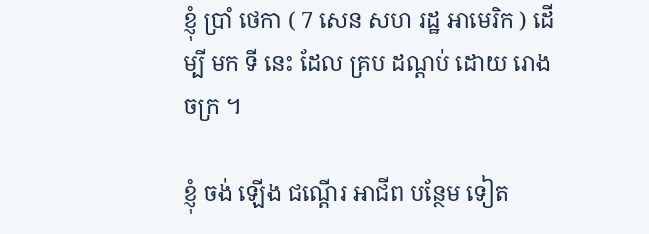ខ្ញុំ ប្រាំ ថេកា ( 7 សេន សហ រដ្ឋ អាមេរិក ) ដើម្បី មក ទី នេះ ដែល គ្រប ដណ្តប់ ដោយ រោង ចក្រ ។

ខ្ញុំ ចង់ ឡើង ជណ្តើរ អាជីព បន្ថែម ទៀត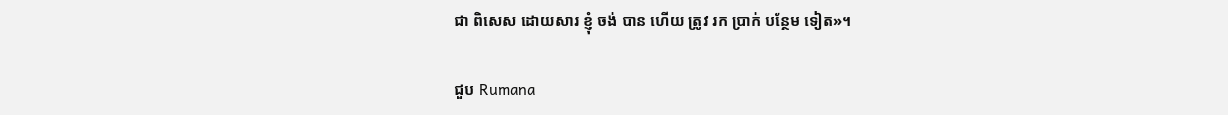ជា ពិសេស ដោយសារ ខ្ញុំ ចង់ បាន ហើយ ត្រូវ រក ប្រាក់ បន្ថែម ទៀត»។

ជួប Rumana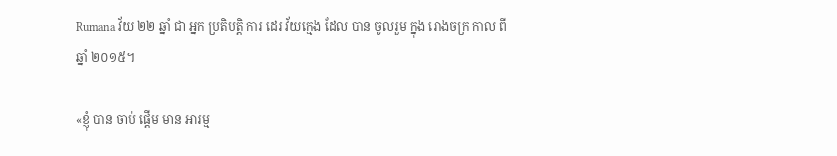Rumana វ័យ ២២ ឆ្នាំ ជា អ្នក ប្រតិបត្តិ ការ ដេរ វ័យក្មេង ដែល បាន ចូលរួម ក្នុង រោងចក្រ កាល ពី ឆ្នាំ ២០១៥។

«ខ្ញុំ បាន ចាប់ ផ្ដើម មាន អារម្ម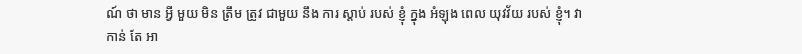ណ៍ ថា មាន អ្វី មួយ មិន ត្រឹម ត្រូវ ជាមួយ នឹង ការ ស្តាប់ របស់ ខ្ញុំ ក្នុង អំឡុង ពេល យុវវ័យ របស់ ខ្ញុំ។ វា កាន់ តែ អា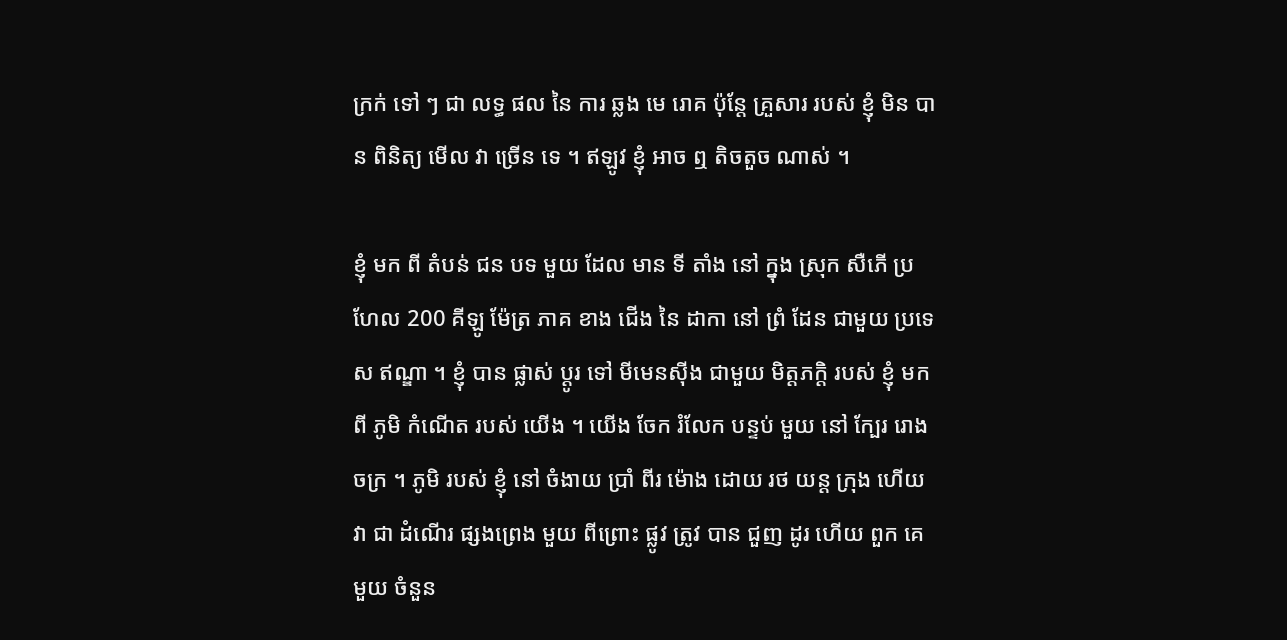ក្រក់ ទៅ ៗ ជា លទ្ធ ផល នៃ ការ ឆ្លង មេ រោគ ប៉ុន្តែ គ្រួសារ របស់ ខ្ញុំ មិន បាន ពិនិត្យ មើល វា ច្រើន ទេ ។ ឥឡូវ ខ្ញុំ អាច ឮ តិចតួច ណាស់ ។

ខ្ញុំ មក ពី តំបន់ ជន បទ មួយ ដែល មាន ទី តាំង នៅ ក្នុង ស្រុក សឺភើ ប្រហែល 200 គីឡូ ម៉ែត្រ ភាគ ខាង ជើង នៃ ដាកា នៅ ព្រំ ដែន ជាមួយ ប្រទេស ឥណ្ឌា ។ ខ្ញុំ បាន ផ្លាស់ ប្ដូរ ទៅ មីមេនស៊ីង ជាមួយ មិត្តភក្តិ របស់ ខ្ញុំ មក ពី ភូមិ កំណើត របស់ យើង ។ យើង ចែក រំលែក បន្ទប់ មួយ នៅ ក្បែរ រោង ចក្រ ។ ភូមិ របស់ ខ្ញុំ នៅ ចំងាយ ប្រាំ ពីរ ម៉ោង ដោយ រថ យន្ត ក្រុង ហើយ វា ជា ដំណើរ ផ្សងព្រេង មួយ ពីព្រោះ ផ្លូវ ត្រូវ បាន ជួញ ដូរ ហើយ ពួក គេ មួយ ចំនួន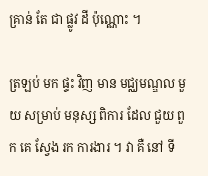គ្រាន់ តែ ជា ផ្លូវ ដី ប៉ុណ្ណោះ ។

ត្រឡប់ មក ផ្ទះ វិញ មាន មជ្ឈមណ្ឌល មួយ សម្រាប់ មនុស្ស ពិការ ដែល ជួយ ពួក គេ ស្វែង រក ការងារ ។ វា គឺ នៅ ទី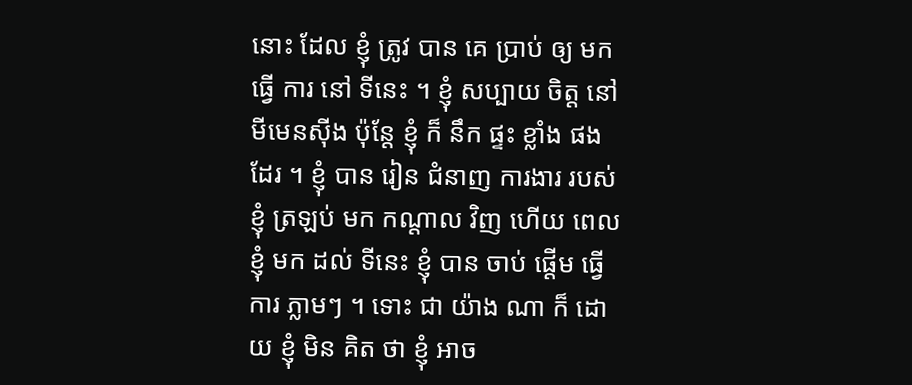នោះ ដែល ខ្ញុំ ត្រូវ បាន គេ ប្រាប់ ឲ្យ មក ធ្វើ ការ នៅ ទីនេះ ។ ខ្ញុំ សប្បាយ ចិត្ត នៅ មីមេនស៊ីង ប៉ុន្តែ ខ្ញុំ ក៏ នឹក ផ្ទះ ខ្លាំង ផង ដែរ ។ ខ្ញុំ បាន រៀន ជំនាញ ការងារ របស់ ខ្ញុំ ត្រឡប់ មក កណ្តាល វិញ ហើយ ពេល ខ្ញុំ មក ដល់ ទីនេះ ខ្ញុំ បាន ចាប់ ផ្ដើម ធ្វើ ការ ភ្លាមៗ ។ ទោះ ជា យ៉ាង ណា ក៏ ដោយ ខ្ញុំ មិន គិត ថា ខ្ញុំ អាច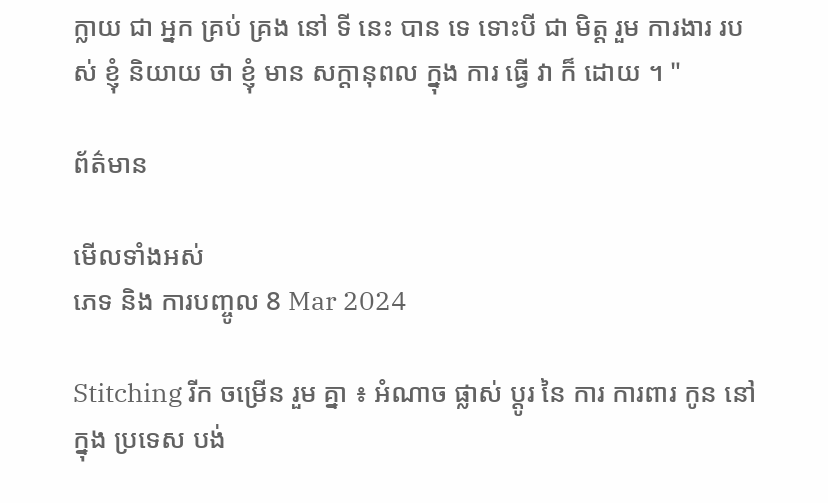ក្លាយ ជា អ្នក គ្រប់ គ្រង នៅ ទី នេះ បាន ទេ ទោះបី ជា មិត្ត រួម ការងារ របស់ ខ្ញុំ និយាយ ថា ខ្ញុំ មាន សក្តានុពល ក្នុង ការ ធ្វើ វា ក៏ ដោយ ។ "

ព័ត៌មាន

មើលទាំងអស់
ភេទ និង ការបញ្ចូល 8 Mar 2024

Stitching រីក ចម្រើន រួម គ្នា ៖ អំណាច ផ្លាស់ ប្តូរ នៃ ការ ការពារ កូន នៅ ក្នុង ប្រទេស បង់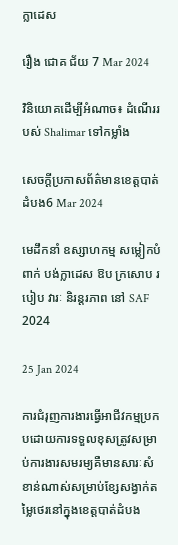ក្លាដេស

រឿង ជោគ ជ័យ 7 Mar 2024

វិនិយោគដើម្បីអំណាច៖ ដំណើររបស់ Shalimar ទៅកម្លាំង

សេចក្តីប្រកាសព័ត៌មានខេត្តបាត់ដំបង6 Mar 2024

មេដឹកនាំ ឧស្សាហកម្ម សម្លៀកបំពាក់ បង់ក្លាដេស ឱប ក្រសោប របៀប វារៈ និរន្តរភាព នៅ SAF 2024

25 Jan 2024

ការជំរុញការងារធ្វើអាជីវកម្មប្រកបដោយការទទួលខុសត្រូវសម្រាប់ការងារសមរម្យគឺមានសារៈសំខាន់ណាស់សម្រាប់ខ្សែសង្វាក់តម្លៃថេរនៅក្នុងខេត្តបាត់ដំបង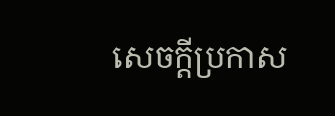សេចក្តីប្រកាស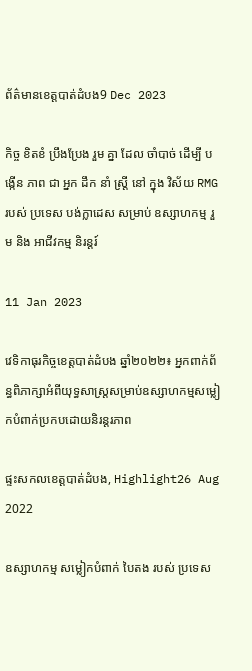ព័ត៌មានខេត្តបាត់ដំបង9 Dec 2023

កិច្ច ខិតខំ ប្រឹងប្រែង រួម គ្នា ដែល ចាំបាច់ ដើម្បី បង្កើន ភាព ជា អ្នក ដឹក នាំ ស្ត្រី នៅ ក្នុង វិស័យ RMG របស់ ប្រទេស បង់ក្លាដេស សម្រាប់ ឧស្សាហកម្ម រួម និង អាជីវកម្ម និរន្តរ៍

11 Jan 2023

វេទិកាធុរកិច្ចខេត្តបាត់ដំបង ឆ្នាំ២០២២៖ អ្នកពាក់ព័ន្ធពិភាក្សាអំពីយុទ្ធសាស្រ្តសម្រាប់ឧស្សាហកម្មសម្លៀកបំពាក់ប្រកបដោយនិរន្តរភាព

ផ្ទះសកលខេត្តបាត់ដំបង, Highlight26 Aug 2022

ឧស្សាហកម្ម សម្លៀកបំពាក់ បៃតង របស់ ប្រទេស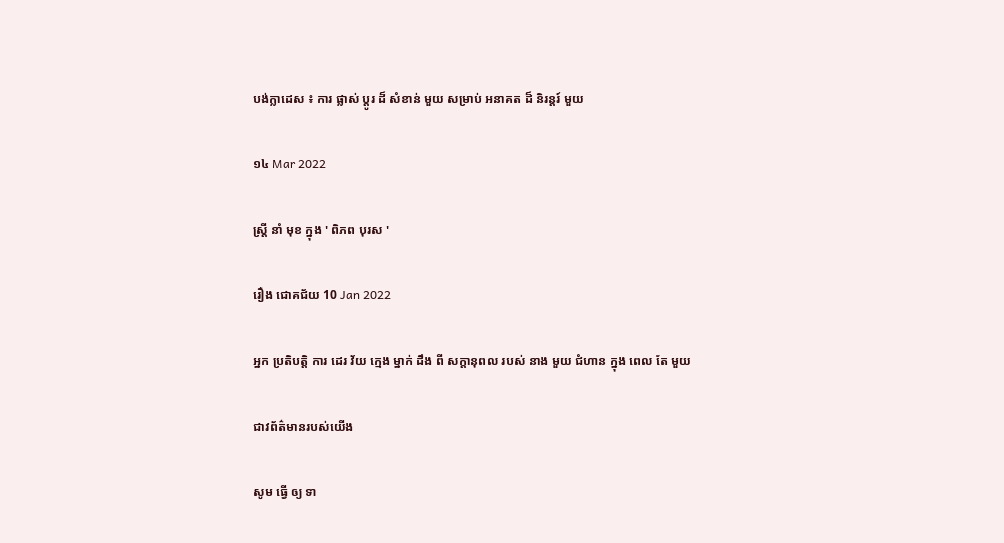បង់ក្លាដេស ៖ ការ ផ្លាស់ ប្តូរ ដ៏ សំខាន់ មួយ សម្រាប់ អនាគត ដ៏ និរន្តរ៍ មួយ

១៤ Mar 2022

ស្ត្រី នាំ មុខ ក្នុង ' ពិភព បុរស '

រឿង ជោគជ័យ 10 Jan 2022

អ្នក ប្រតិបត្តិ ការ ដេរ វ័យ ក្មេង ម្នាក់ ដឹង ពី សក្តានុពល របស់ នាង មួយ ជំហាន ក្នុង ពេល តែ មួយ

ជាវព័ត៌មានរបស់យើង

សូម ធ្វើ ឲ្យ ទា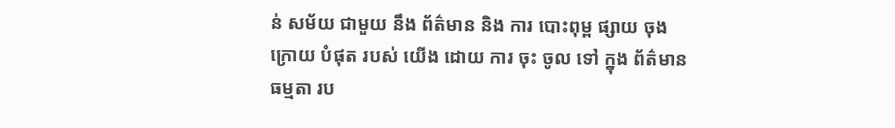ន់ សម័យ ជាមួយ នឹង ព័ត៌មាន និង ការ បោះពុម្ព ផ្សាយ ចុង ក្រោយ បំផុត របស់ យើង ដោយ ការ ចុះ ចូល ទៅ ក្នុង ព័ត៌មាន ធម្មតា រប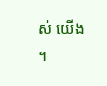ស់ យើង ។